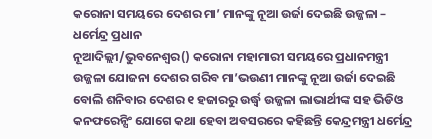କରୋନା ସମୟରେ ଦେଶର ମା’ ମାନଙ୍କୁ ନୂଆ ଉର୍ଜା ଦେଇଛି ଉଜ୍ଜଳା – ଧର୍ମେନ୍ଦ୍ର ପ୍ରଧାନ
ନୂଆଦିଲ୍ଲୀ/ଭୁବନେଶ୍ୱର() କରୋନା ମହାମାରୀ ସମୟରେ ପ୍ରଧାନମନ୍ତ୍ରୀ ଉଜ୍ଜଳା ଯୋଜନା ଦେଶର ଗରିବ ମା’ଭଉଣୀ ମାନଙ୍କୁ ନୂଆ ଉର୍ଜା ଦେଇଛି ବୋଲି ଶନିବାର ଦେଶର ୧ ହଜାରରୁ ଉର୍ଦ୍ଧ୍ୱ ଉଜ୍ଜଳା ଲାଭାର୍ଥୀଙ୍କ ସହ ଭିଡିଓ କନଫରେନ୍ସିଂ ଯୋଗେ କଥା ହେବା ଅବସରରେ କହିଛନ୍ତି କେନ୍ଦ୍ରମନ୍ତ୍ରୀ ଧର୍ମେନ୍ଦ୍ର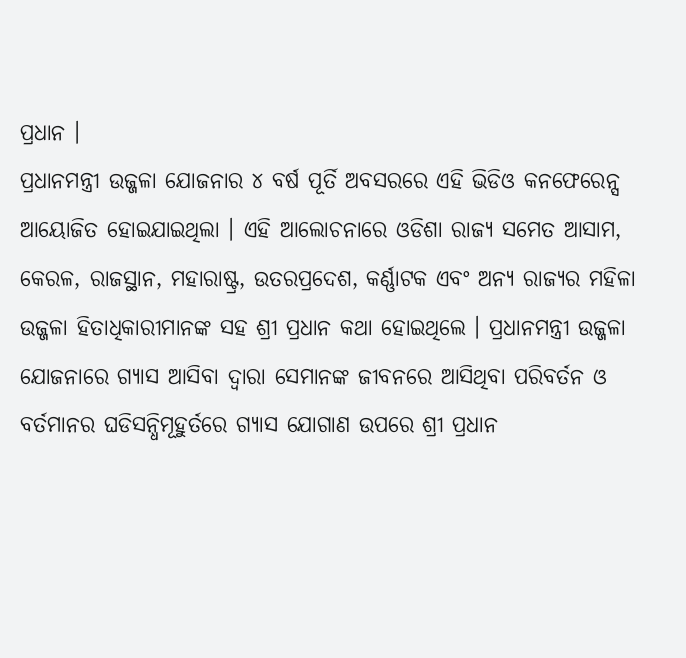ପ୍ରଧାନ ।
ପ୍ରଧାନମନ୍ତ୍ରୀ ଉଜ୍ଜଳା ଯୋଜନାର ୪ ବର୍ଷ ପୂର୍ତି ଅବସରରେ ଏହି ଭିଡିଓ କନଫେରେନ୍ସ ଆୟୋଜିତ ହୋଇଯାଇଥିଲା । ଏହି ଆଲୋଚନାରେ ଓଡିଶା ରାଜ୍ୟ ସମେତ ଆସାମ, କେରଳ, ରାଜସ୍ଥାନ, ମହାରାଷ୍ଟ୍ର, ଉତରପ୍ରଦେଶ, କର୍ଣ୍ଣାଟକ ଏବଂ ଅନ୍ୟ ରାଜ୍ୟର ମହିଳା ଉଜ୍ଜଳା ହିତାଧିକାରୀମାନଙ୍କ ସହ ଶ୍ରୀ ପ୍ରଧାନ କଥା ହୋଇଥିଲେ । ପ୍ରଧାନମନ୍ତ୍ରୀ ଉଜ୍ଜଳା ଯୋଜନାରେ ଗ୍ୟାସ ଆସିବା ଦ୍ୱାରା ସେମାନଙ୍କ ଜୀବନରେ ଆସିଥିବା ପରିବର୍ତନ ଓ ବର୍ତମାନର ଘଡିସନ୍ଧିମୂହୁର୍ତରେ ଗ୍ୟାସ ଯୋଗାଣ ଉପରେ ଶ୍ରୀ ପ୍ରଧାନ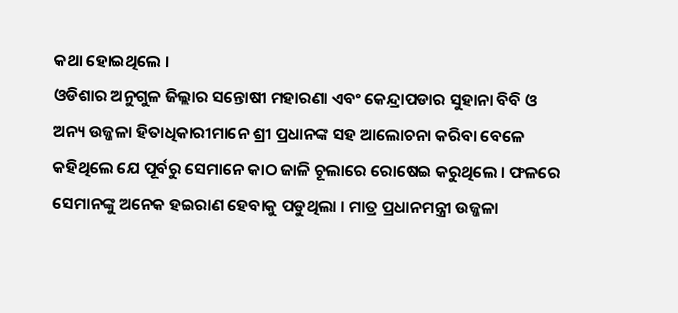କଥା ହୋଇଥିଲେ ।
ଓଡିଶାର ଅନୁଗୁଳ ଜିଲ୍ଲାର ସନ୍ତୋଷୀ ମହାରଣା ଏବଂ କେନ୍ଦ୍ରାପଡାର ସୁହାନା ବିବି ଓ ଅନ୍ୟ ଉଜ୍ଜଳା ହିତାଧିକାରୀମାନେ ଶ୍ରୀ ପ୍ରଧାନଙ୍କ ସହ ଆଲୋଚନା କରିବା ବେଳେ କହିଥିଲେ ଯେ ପୂର୍ବରୁ ସେମାନେ କାଠ ଜାଳି ଚୂଲାରେ ରୋଷେଇ କରୁଥିଲେ । ଫଳରେ ସେମାନଙ୍କୁ ଅନେକ ହଇରାଣ ହେବାକୁ ପଡୁଥିଲା । ମାତ୍ର ପ୍ରଧାନମନ୍ତ୍ରୀ ଉଜ୍ଜଳା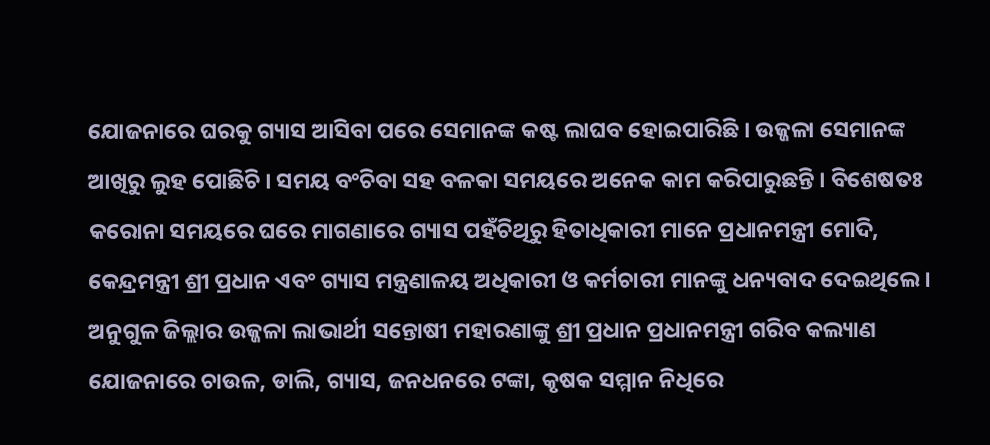ଯୋଜନାରେ ଘରକୁ ଗ୍ୟାସ ଆସିବା ପରେ ସେମାନଙ୍କ କଷ୍ଟ ଲାଘବ ହୋଇପାରିଛି । ଉଜ୍ଜଳା ସେମାନଙ୍କ ଆଖିରୁ ଲୁହ ପୋଛିଚି । ସମୟ ବଂଚିବା ସହ ବଳକା ସମୟରେ ଅନେକ କାମ କରିପାରୁଛନ୍ତି । ବିଶେଷତଃ କରୋନା ସମୟରେ ଘରେ ମାଗଣାରେ ଗ୍ୟାସ ପହଁଚିଥିରୁ ହିତାଧିକାରୀ ମାନେ ପ୍ରଧାନମନ୍ତ୍ରୀ ମୋଦି, କେନ୍ଦ୍ରମନ୍ତ୍ରୀ ଶ୍ରୀ ପ୍ରଧାନ ଏବଂ ଗ୍ୟାସ ମନ୍ତ୍ରଣାଳୟ ଅଧିକାରୀ ଓ କର୍ମଚାରୀ ମାନଙ୍କୁ ଧନ୍ୟବାଦ ଦେଇଥିଲେ ।
ଅନୁଗୁଳ ଜିଲ୍ଲାର ଉଜ୍ଜଳା ଲାଭାର୍ଥୀ ସନ୍ତୋଷୀ ମହାରଣାଙ୍କୁ ଶ୍ରୀ ପ୍ରଧାନ ପ୍ରଧାନମନ୍ତ୍ରୀ ଗରିବ କଲ୍ୟାଣ ଯୋଜନାରେ ଚାଉଳ, ଡାଲି, ଗ୍ୟାସ, ଜନଧନରେ ଟଙ୍କା, କୃଷକ ସମ୍ମାନ ନିଧିରେ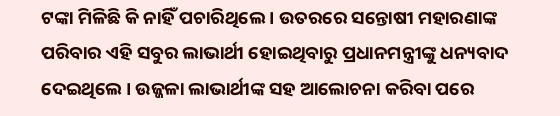ଟଙ୍କା ମିଳିଛି କି ନାହିଁ ପଚାରିଥିଲେ । ଉତରରେ ସନ୍ତୋଷୀ ମହାରଣାଙ୍କ ପରିବାର ଏହି ସବୁର ଲାଭାର୍ଥୀ ହୋଇଥିବାରୁ ପ୍ରଧାନମନ୍ତ୍ରୀଙ୍କୁ ଧନ୍ୟବାଦ ଦେଇଥିଲେ । ଉଜ୍ଜଳା ଲାଭାର୍ଥୀଙ୍କ ସହ ଆଲୋଚନା କରିବା ପରେ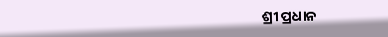ଶ୍ରୀ ପ୍ରଧାନ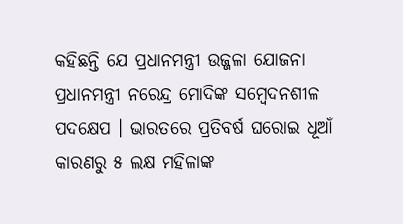କହିଛନ୍ତି ଯେ ପ୍ରଧାନମନ୍ତ୍ରୀ ଉଜ୍ଜଳା ଯୋଜନା ପ୍ରଧାନମନ୍ତ୍ରୀ ନରେନ୍ଦ୍ର ମୋଦିଙ୍କ ସମ୍ବେଦନଶୀଳ ପଦକ୍ଷେପ । ଭାରତରେ ପ୍ରତିବର୍ଷ ଘରୋଇ ଧୂଆଁ କାରଣରୁ ୫ ଲକ୍ଷ ମହିଳାଙ୍କ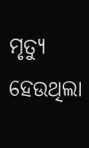ମୃତ୍ୟୁ ହେଉଥିଲା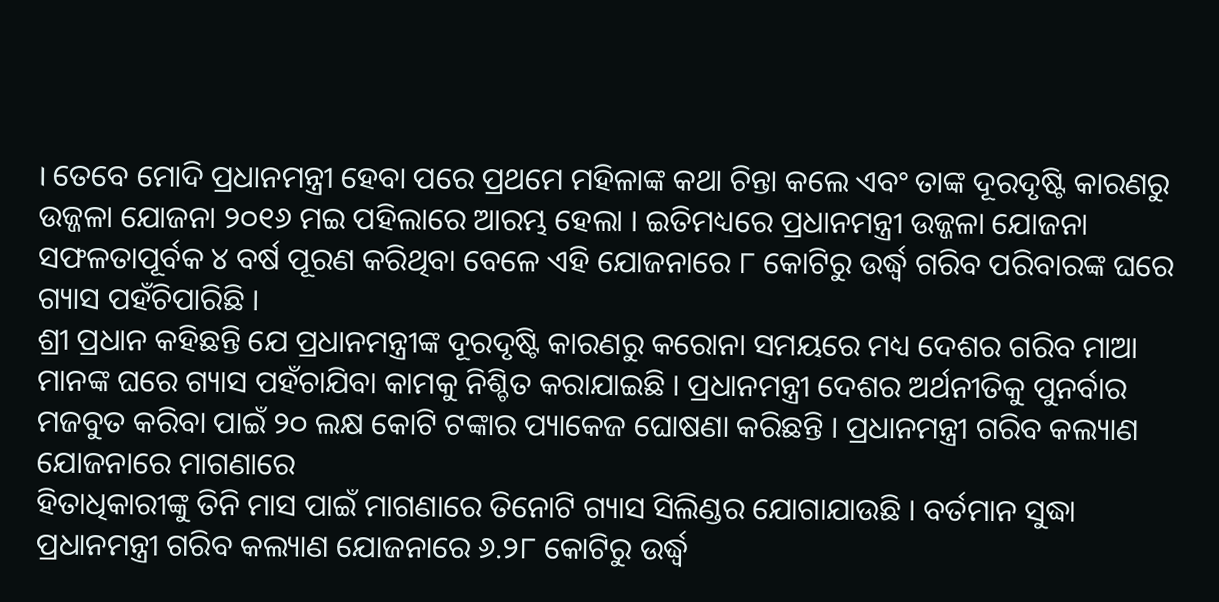। ତେବେ ମୋଦି ପ୍ରଧାନମନ୍ତ୍ରୀ ହେବା ପରେ ପ୍ରଥମେ ମହିଳାଙ୍କ କଥା ଚିନ୍ତା କଲେ ଏବଂ ତାଙ୍କ ଦୂରଦୃଷ୍ଟି କାରଣରୁ ଉଜ୍ଜଳା ଯୋଜନା ୨୦୧୬ ମଇ ପହିଲାରେ ଆରମ୍ଭ ହେଲା । ଇତିମଧ୍ୟରେ ପ୍ରଧାନମନ୍ତ୍ରୀ ଉଜ୍ଜଳା ଯୋଜନା ସଫଳତାପୂର୍ବକ ୪ ବର୍ଷ ପୂରଣ କରିଥିବା ବେଳେ ଏହି ଯୋଜନାରେ ୮ କୋଟିରୁ ଉର୍ଦ୍ଧ୍ୱ ଗରିବ ପରିବାରଙ୍କ ଘରେ ଗ୍ୟାସ ପହଁଚିପାରିଛି ।
ଶ୍ରୀ ପ୍ରଧାନ କହିଛନ୍ତି ଯେ ପ୍ରଧାନମନ୍ତ୍ରୀଙ୍କ ଦୂରଦୃଷ୍ଟି କାରଣରୁ କରୋନା ସମୟରେ ମଧ୍ୟ ଦେଶର ଗରିବ ମାଆ ମାନଙ୍କ ଘରେ ଗ୍ୟାସ ପହଁଚାଯିବା କାମକୁ ନିଶ୍ଚିତ କରାଯାଇଛି । ପ୍ରଧାନମନ୍ତ୍ରୀ ଦେଶର ଅର୍ଥନୀତିକୁ ପୁନର୍ବାର ମଜବୁତ କରିବା ପାଇଁ ୨୦ ଲକ୍ଷ କୋଟି ଟଙ୍କାର ପ୍ୟାକେଜ ଘୋଷଣା କରିଛନ୍ତି । ପ୍ରଧାନମନ୍ତ୍ରୀ ଗରିବ କଲ୍ୟାଣ ଯୋଜନାରେ ମାଗଣାରେ
ହିତାଧିକାରୀଙ୍କୁ ତିନି ମାସ ପାଇଁ ମାଗଣାରେ ତିନୋଟି ଗ୍ୟାସ ସିଲିଣ୍ଡର ଯୋଗାଯାଉଛି । ବର୍ତମାନ ସୁଦ୍ଧା ପ୍ରଧାନମନ୍ତ୍ରୀ ଗରିବ କଲ୍ୟାଣ ଯୋଜନାରେ ୬.୨୮ କୋଟିରୁ ଉର୍ଦ୍ଧ୍ୱ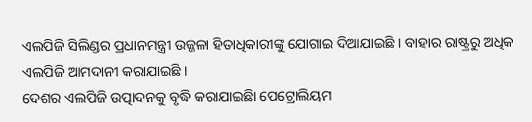ଏଲପିଜି ସିଲିଣ୍ଡର ପ୍ରଧାନମନ୍ତ୍ରୀ ଉଜ୍ଜଳା ହିତାଧିକାରୀଙ୍କୁ ଯୋଗାଇ ଦିଆଯାଇଛି । ବାହାର ରାଷ୍ଟ୍ରରୁ ଅଧିକ ଏଲପିଜି ଆମଦାନୀ କରାଯାଇଛି ।
ଦେଶର ଏଲପିଜି ଉତ୍ପାଦନକୁ ବୃଦ୍ଧି କରାଯାଇଛିା ପେଟ୍ରୋଲିୟମ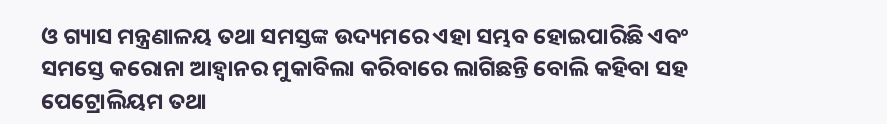ଓ ଗ୍ୟାସ ମନ୍ତ୍ରଣାଳୟ ତଥା ସମସ୍ତଙ୍କ ଉଦ୍ୟମରେ ଏହା ସମ୍ଭବ ହୋଇପାରିଛି ଏବଂ ସମସ୍ତେ କରୋନା ଆହ୍ୱାନର ମୁକାବିଲା କରିବାରେ ଲାଗିଛନ୍ତି ବୋଲି କହିବା ସହ ପେଟ୍ରୋଲିୟମ ତଥା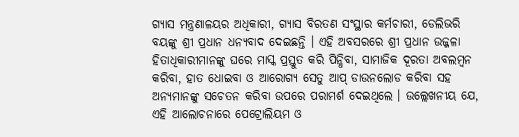ଗ୍ୟାସ ମନ୍ତ୍ରଣାଳୟର ଅଧିକାରୀ, ଗ୍ୟାସ ବିରତଣ ସଂସ୍ଥାର କର୍ମଚାରୀ, ଡେଲିଭରି ବୟଙ୍କୁ ଶ୍ରୀ ପ୍ରଧାନ ଧନ୍ୟବାଦ ଦେଇଛନ୍ତି । ଏହି ଅବସରରେ ଶ୍ରୀ ପ୍ରଧାନ ଉଜ୍ଜଳା ହିତାଧିକାରୀମାନଙ୍କୁ ଘରେ ମାସ୍କ ପ୍ରସ୍ତୁତ କରି ପିନ୍ଧିବା, ସାମାଜିକ ଦୂରତା ଅବଲମ୍ବନ କରିବା, ହାତ ଧୋଇବା ଓ ଆରୋଗ୍ୟ ସେତୁ ଆପ୍ ଡାଉନଲୋଡ କରିବା ସହ ଅନ୍ୟମାନଙ୍କୁ ସଚେତନ କରିବା ଉପରେ ପରାମର୍ଶ ଦେଇଥିଲେ । ଉଲ୍ଲେଖନୀୟ ଯେ, ଏହି ଆଲୋଚନାରେ ପେଟ୍ରୋଲିୟମ ଓ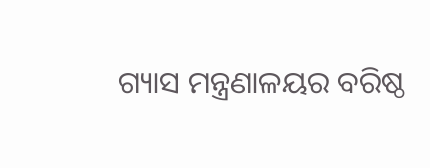ଗ୍ୟାସ ମନ୍ତ୍ରଣାଳୟର ବରିଷ୍ଠ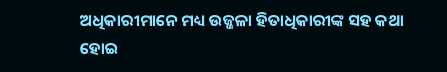ଅଧିକାରୀମାନେ ମଧ୍ୟ ଉଜ୍ଜଳା ହିତାଧିକାରୀଙ୍କ ସହ କଥା ହୋଇ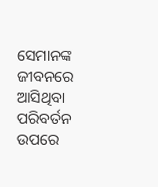ସେମାନଙ୍କ ଜୀବନରେ ଆସିଥିବା ପରିବର୍ତନ ଉପରେ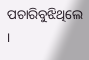ପଚାରିବୁଝିଥିଲେ ।